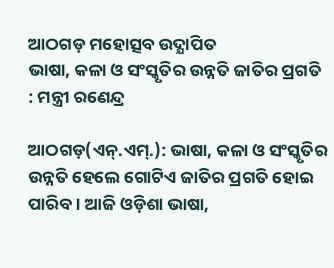ଆଠଗଡ଼ ମହୋତ୍ସବ ଉଦ୍ଯାପିତ
ଭାଷା, କଳା ଓ ସଂସ୍କୃତିର ଉନ୍ନତି ଜାତିର ପ୍ରଗତି : ମନ୍ତ୍ରୀ ରଣେନ୍ଦ୍ର

ଆଠଗଡ଼(ଏନ୍.ଏମ୍.): ଭାଷା, କଳା ଓ ସଂସ୍କୃତିର ଉନ୍ନତି ହେଲେ ଗୋଟିଏ ଜାତିର ପ୍ରଗତି ହୋଇ ପାରିବ । ଆଜି ଓଡ଼ିଶା ଭାଷା,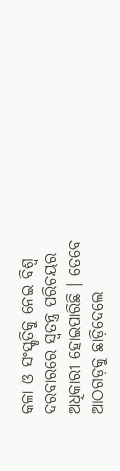କଳା ଓ ସଂସ୍କୃତିକୁ ନେଇ ବିଶ୍ୱ ଦରବାରରେ ସ୍ୱତନ୍ତ୍ର ପରିଚୟର ଅଧିକାରୀ ହୋଇପାରିଛି । ତେବେ ଆଠଗଡ଼କୁ ଛାଡ଼ିଦେଲେ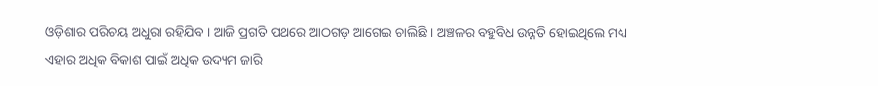ଓଡ଼ିଶାର ପରିଚୟ ଅଧୁରା ରହିଯିବ । ଆଜି ପ୍ରଗତି ପଥରେ ଆଠଗଡ଼ ଆଗେଇ ଚାଲିଛି । ଅଞ୍ଚଳର ବହୁବିଧ ଉନ୍ନତି ହୋଇଥିଲେ ମଧ୍ୟ ଏହାର ଅଧିକ ବିକାଶ ପାଇଁ ଅଧିକ ଉଦ୍ୟମ ଜାରି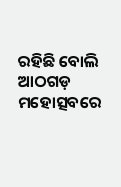ରହିଛି ବୋଲି ଆଠଗଡ଼ ମହୋତ୍ସବରେ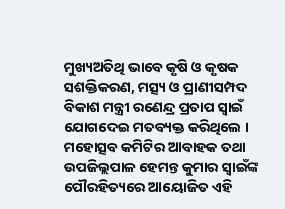ମୁଖ୍ୟଅତିଥି ଭାବେ କୃଷି ଓ କୃଷକ ସଶକ୍ତିକରଣ, ମତ୍ସ୍ୟ ଓ ପ୍ରାଣୀସମ୍ପଦ ବିକାଶ ମନ୍ତ୍ରୀ ରଣେନ୍ଦ୍ର ପ୍ରତାପ ସ୍ୱାଇଁ ଯୋଗଦେଇ ମତବ୍ୟକ୍ତ କରିଥିଲେ ।
ମହୋତ୍ସବ କମିଟିର ଆବାହକ ତଥା ଉପଜିଲ୍ଲପାଳ ହେମନ୍ତ କୁମାର ସ୍ୱାଇଁଙ୍କ ପୌରହିତ୍ୟରେ ଆୟୋଜିତ ଏହି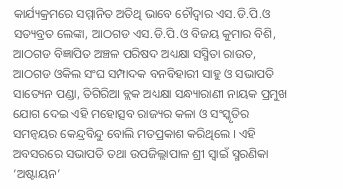କାର୍ଯ୍ୟକ୍ରମରେ ସମ୍ମାନିତ ଅତିଥି ଭାବେ ଚୌଦ୍ୱାର ଏସ.ଡି.ପି.ଓ ସତ୍ୟବ୍ରତ ଲେଙ୍କା, ଆଠଗଡ ଏସ.ଡି.ପି.ଓ ବିଜୟ କୁମାର ବିଶି, ଆଠଗଡ ବିଜ୍ଞାପିତ ଅଞ୍ଚଳ ପରିଷଦ ଅଧ୍ୟକ୍ଷା ସସ୍ମିତା ରାଉତ, ଆଠଗଡ ଓକିଲ ସଂଘ ସମ୍ପାଦକ ବନବିହାରୀ ସାହୁ ଓ ସଭାପତି ସାତ୍ୟେନ ପଣ୍ଡା, ତିଗିରିଆ ବ୍ଲକ ଅଧ୍ୟକ୍ଷା ସନ୍ଧ୍ୟାରାଣୀ ନାୟକ ପ୍ରମୁଖ ଯୋଗ ଦେଇ ଏହି ମହୋତ୍ସବ ରାଜ୍ୟର କଳା ଓ ସଂସ୍କୃତିର ସମନ୍ୱୟର କେନ୍ଦ୍ରବିନ୍ଦୁ ବୋଲି ମତପ୍ରକାଶ କରିଥିଲେ । ଏହି ଅବସରରେ ସଭାପତି ତଥା ଉପଜିଲ୍ଲାପାଳ ଶ୍ରୀ ସ୍ୱାଇଁ ସ୍ମରଣିକା ‘ଅଷ୍ଟାୟନ’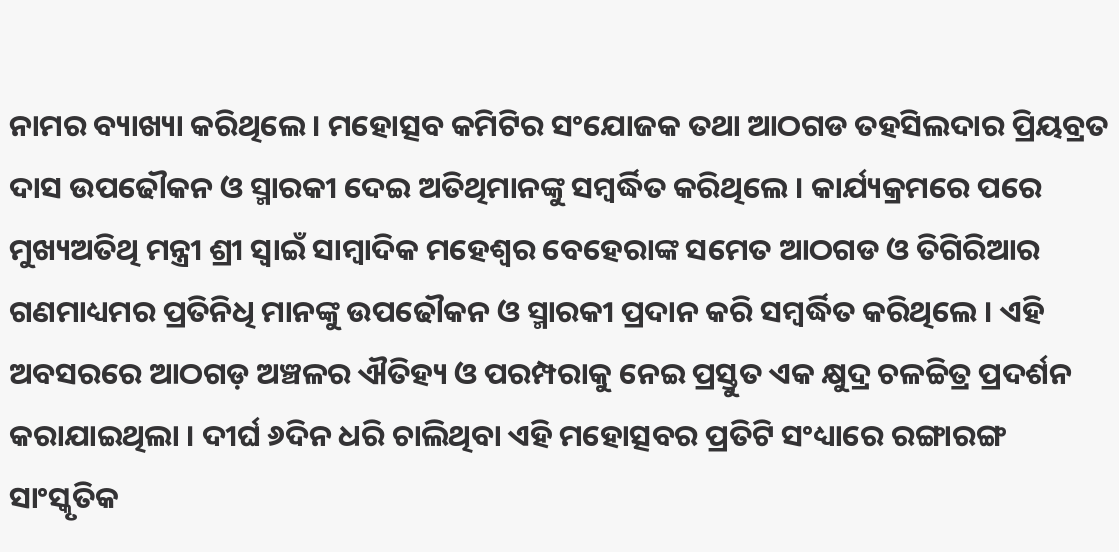ନାମର ବ୍ୟାଖ୍ୟା କରିଥିଲେ । ମହୋତ୍ସବ କମିଟିର ସଂଯୋଜକ ତଥା ଆଠଗଡ ତହସିଲଦାର ପ୍ରିୟବ୍ରତ ଦାସ ଉପଢୌକନ ଓ ସ୍ମାରକୀ ଦେଇ ଅତିଥିମାନଙ୍କୁ ସମ୍ବର୍ଦ୍ଧିତ କରିଥିଲେ । କାର୍ଯ୍ୟକ୍ରମରେ ପରେ ମୁଖ୍ୟଅତିଥି ମନ୍ତ୍ରୀ ଶ୍ରୀ ସ୍ୱାଇଁ ସାମ୍ବାଦିକ ମହେଶ୍ୱର ବେହେରାଙ୍କ ସମେତ ଆଠଗଡ ଓ ତିଗିରିଆର ଗଣମାଧ୍ୟମର ପ୍ରତିନିଧି ମାନଙ୍କୁ ଉପଢୌକନ ଓ ସ୍ମାରକୀ ପ୍ରଦାନ କରି ସମ୍ବର୍ଦ୍ଧିତ କରିଥିଲେ । ଏହି ଅବସରରେ ଆଠଗଡ଼ ଅଞ୍ଚଳର ଐତିହ୍ୟ ଓ ପରମ୍ପରାକୁ ନେଇ ପ୍ରସ୍ତୁତ ଏକ କ୍ଷୁଦ୍ର ଚଳଚ୍ଚିତ୍ର ପ୍ରଦର୍ଶନ କରାଯାଇଥିଲା । ଦୀର୍ଘ ୬ଦିନ ଧରି ଚାଲିଥିବା ଏହି ମହୋତ୍ସବର ପ୍ରତିଟି ସଂଧ୍ୟାରେ ରଙ୍ଗାରଙ୍ଗ ସାଂସ୍କୃତିକ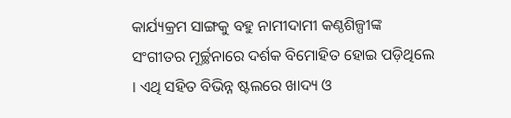କାର୍ଯ୍ୟକ୍ରମ ସାଙ୍ଗକୁ ବହୁ ନାମୀଦାମୀ କଣ୍ଠଶିଳ୍ପୀଙ୍କ ସଂଗୀତର ମୂର୍ଚ୍ଛନାରେ ଦର୍ଶକ ବିମୋହିତ ହୋଇ ପଡ଼ିଥିଲେ । ଏଥି ସହିତ ବିଭିନ୍ନ ଷ୍ଟଲରେ ଖାଦ୍ୟ ଓ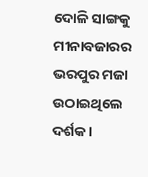ଦୋଳି ସାଙ୍ଗକୁ ମୀନାବଜାରର ଭରପୁର ମଜା ଉଠାଇଥିଲେ ଦର୍ଶକ ।